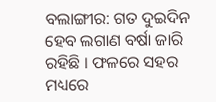ବଲାଙ୍ଗୀର: ଗତ ଦୁଇଦିନ ହେବ ଲଗାଣ ବର୍ଷା ଜାରି ରହିଛି । ଫଳରେ ସହର ମଧ୍ୟରେ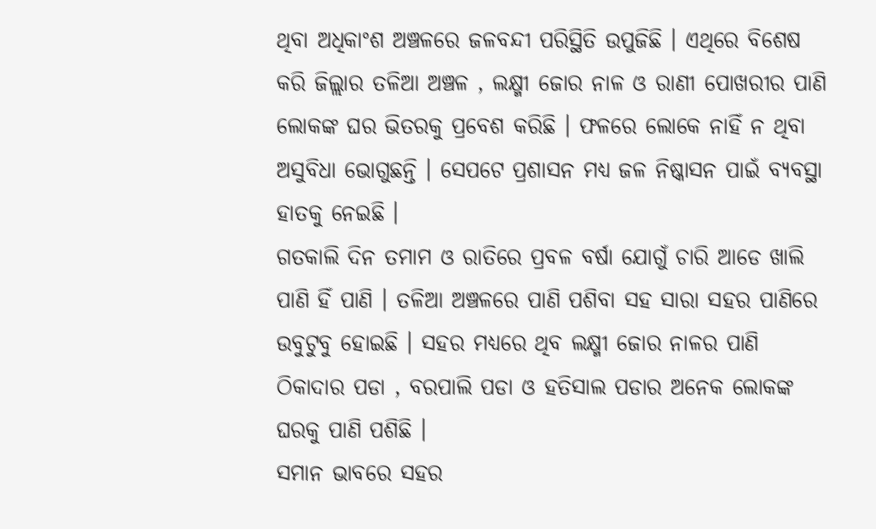ଥିବା ଅଧିକାଂଶ ଅଞ୍ଚଳରେ ଜଳବନ୍ଦୀ ପରିସ୍ଥିତି ଉପୁଜିଛି । ଏଥିରେ ବିଶେଷ କରି ଜିଲ୍ଲାର ତଳିଆ ଅଞ୍ଚଳ , ଲକ୍ଷ୍ମୀ ଜୋର ନାଳ ଓ ରାଣୀ ପୋଖରୀର ପାଣି ଲୋକଙ୍କ ଘର ଭିତରକୁ ପ୍ରବେଶ କରିଛି । ଫଳରେ ଲୋକେ ନାହିଁ ନ ଥିବା ଅସୁବିଧା ଭୋଗୁଛନ୍ତି । ସେପଟେ ପ୍ରଶାସନ ମଧ୍ୟ ଜଳ ନିଷ୍କାସନ ପାଇଁ ବ୍ୟବସ୍ଥା ହାତକୁ ନେଇଛି ।
ଗତକାଲି ଦିନ ତମାମ ଓ ରାତିରେ ପ୍ରବଳ ବର୍ଷା ଯୋଗୁଁ ଚାରି ଆଡେ ଖାଲି ପାଣି ହିଁ ପାଣି । ତଳିଆ ଅଞ୍ଚଳରେ ପାଣି ପଶିବା ସହ ସାରା ସହର ପାଣିରେ ଉବୁଟୁବୁ ହୋଇଛି । ସହର ମଧ୍ୟରେ ଥିବ ଲକ୍ଷ୍ମୀ ଜୋର ନାଳର ପାଣି ଠିକାଦାର ପଡା , ବରପାଲି ପଡା ଓ ହତିସାଲ ପଡାର ଅନେକ ଲୋକଙ୍କ ଘରକୁ ପାଣି ପଶିଛି ।
ସମାନ ଭାବରେ ସହର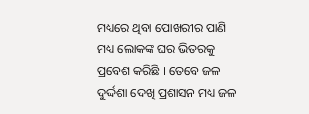ମଧ୍ୟରେ ଥିବା ପୋଖରୀର ପାଣି ମଧ୍ୟ ଲୋକଙ୍କ ଘର ଭିତରକୁ ପ୍ରବେଶ କରିଛି । ତେବେ ଜଳ ଦୁର୍ଦ୍ଦଶା ଦେଖି ପ୍ରଶାସନ ମଧ୍ୟ ଜଳ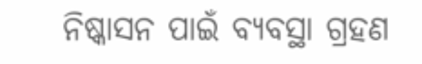ନିଷ୍କାସନ ପାଇଁ ବ୍ୟବସ୍ଥା ଗ୍ରହଣ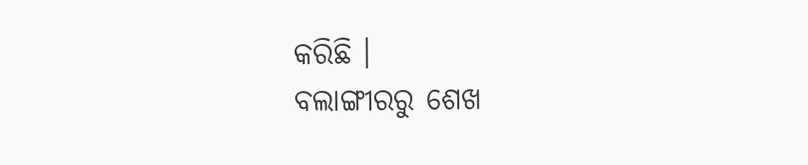କରିଛି ।
ବଲାଙ୍ଗୀରରୁ ଶେଖ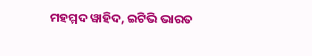ମହମ୍ମଦ ୱାହିଦ, ଇଟିଭି ଭାରତ